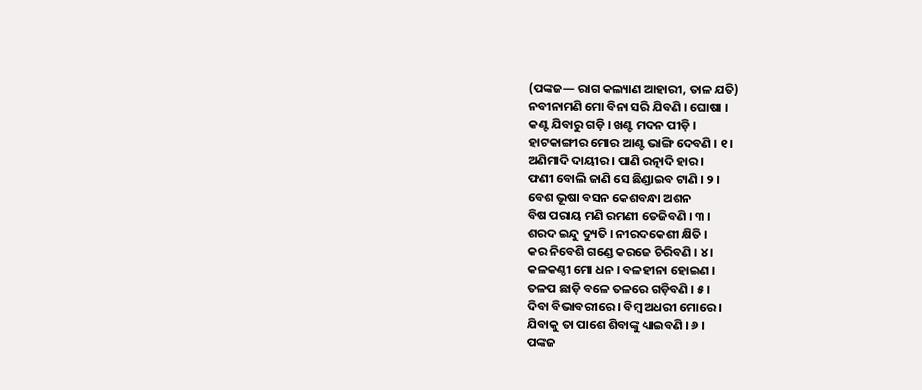(ପଙ୍କଜ— ରାଗ କଲ୍ୟାଣ ଆହାରୀ, ତାଳ ଯତି)
ନବୀନାମଣି ମୋ ବିନା ସରି ଯିବଣି । ଘୋଷା ।
କଣ୍ଟ ଯିବାରୁ ଗଡ଼ି । ଖଣ୍ଟ ମଦନ ପୀଡ଼ି ।
ହାଟକାଙ୍ଗୀର ମୋର ଆଣ୍ଟ ଭାଙ୍ଗି ଦେବଣି । ୧ ।
ଅଣିମାଦି ଦାୟୀର । ପାଣି ରତ୍ନାଦି ହାର ।
ଫଣୀ ବୋଲି ଜାଣି ସେ ଛିଣ୍ଡାଇବ ଟାଣି । ୨ ।
ବେଶ ଭୂଷା ବସନ କେଶବନ୍ଧା ଅଶନ
ବିଷ ପରାୟ ମଣି ରମଣୀ ତେଜିବଣି । ୩ ।
ଶରଦ ଇନ୍ଦୁ ଦ୍ୟୁତି । ନୀରଦକେଶୀ କ୍ଷିତି ।
କର ନିବେଶି ଗଣ୍ଡେ କରଜେ ଚିରିବଣି । ୪ ।
କଳକଣ୍ଠୀ ମୋ ଧନ । ବଳହୀନା ହୋଇଣ ।
ତଳପ ଛାଡ଼ି ବଳେ ତଳରେ ଗଡ଼ିବଣି । ୫ ।
ଦିବା ବିଭାବରୀରେ । ବିମ୍ବ ଅଧରୀ ମୋରେ ।
ଯିବାକୁ ତା ପାଶେ ଶିବାଙ୍କୁ ଧ୍ୟାଇବଣି । ୬ ।
ପଙ୍କଜ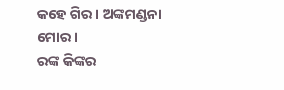କହେ ଗିର । ଅଙ୍କମଣ୍ଡନା ମୋର ।
ରଙ୍କ କିଙ୍କର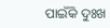ପାଇଁକି ଦୁଃଖ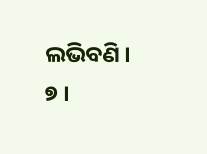ଲଭିବଣି । ୭ ।